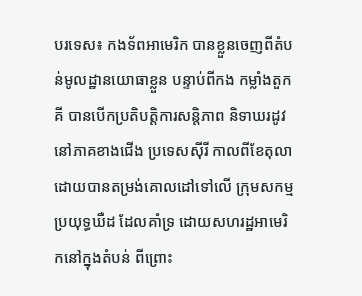បរទេស៖ កងទ័ពអាមេរិក បានខ្លួនចេញពីតំបន់មូលដ្ឋានយោធាខ្លួន បន្ទាប់ពីកង កម្លាំងតួកគី បានបើកប្រតិបត្តិការសន្តិភាព និទាឃរដូវនៅភាគខាងជើង ប្រទេសស៊ីរី កាលពីខែតុលា ដោយបានតម្រង់គោលដៅទៅលើ ក្រុមសកម្មប្រយុទ្ធឃឺដ ដែលគាំទ្រ ដោយសហរដ្ឋអាមេរិកនៅក្នុងតំបន់ ពីព្រោះ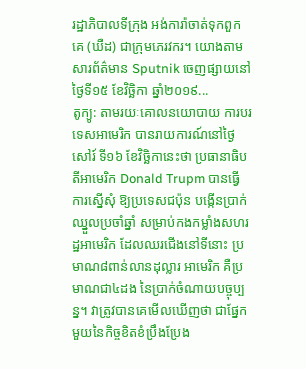រដ្ឋាភិបាលទីក្រុង អង់ការ៉ាចាត់ទុកពួកគេ (ឃឺដ) ជាក្រុមភេរវករ។ យោងតាមសារព័ត៌មាន Sputnik ចេញផ្សាយនៅថ្ងៃទី១៥ ខែវិច្ឆិកា ឆ្នាំ២០១៩...
តូក្យូ: តាមរយៈគោលនយោបាយ ការបរទេសអាមេរិក បានរាយការណ៍នៅថ្ងៃសៅរ៍ ទី១៦ ខែវិច្ឆិកានេះថា ប្រធានាធិបតីអាមេរិក Donald Trupm បានធ្វើការស្នើសុំ ឱ្យប្រទេសជប៉ុន បង្កើនប្រាក់ឈ្នួលប្រចាំឆ្នាំ សម្រាប់កងកម្លាំងសហរដ្ឋអាមេរិក ដែលឈរជើងនៅទីនោះ ប្រមាណ៨ពាន់លានដុល្លារ អាមេរិក គឺប្រមាណជា៤ដង នៃប្រាក់ចំណាយបច្ចុប្បន្ន។ វាត្រូវបានគេមើលឃើញថា ជាផ្នែកមួយនៃកិច្ចខិតខំប្រឹងប្រែង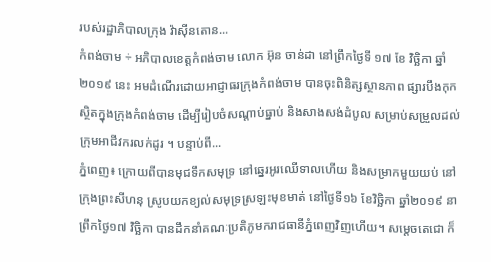របស់រដ្ឋាភិបាលក្រុង វ៉ាស៊ីនតោន...
កំពង់ចាម ÷ អភិបាលខេត្តកំពង់ចាម លោក អ៊ុន ចាន់ដា នៅព្រឹកថ្ងៃទី ១៧ ខែ វិច្ឆិកា ឆ្នាំ ២០១៩ នេះ អមដំណើរដោយអាជ្ញាធរក្រុងកំពង់ចាម បានចុះពិនិត្សស្ថានភាព ផ្សារបឹងកុក ស្ថិតក្នុងក្រុងកំពង់ចាម ដើម្បីរៀបចំសណ្ដាប់ធ្នាប់ និងសាងសង់ដំបូល សម្រាប់សម្រួលដល់ក្រុមអាជីវករលក់ដូរ ។ បន្ទាប់ពី...
ភ្នំពេញ៖ ក្រោយពីបានមុជទឹកសមុទ្រ នៅឆ្នេរអូរឈើទាលហើយ និងសម្រាកមួយយប់ នៅក្រុងព្រះសីហនុ ស្រូបយកខ្យល់សមុទ្រស្រឡះមុខមាត់ នៅថ្ងៃទី១៦ ខែវិច្ឆិកា ឆ្នាំ២០១៩ នាព្រឹកថ្ងៃ១៧ វិច្ឆិកា បានដឹកនាំគណៈប្រតិភូមករាជធានីភ្នំពេញវិញហើយ។ សម្តេចតេជោ ក៏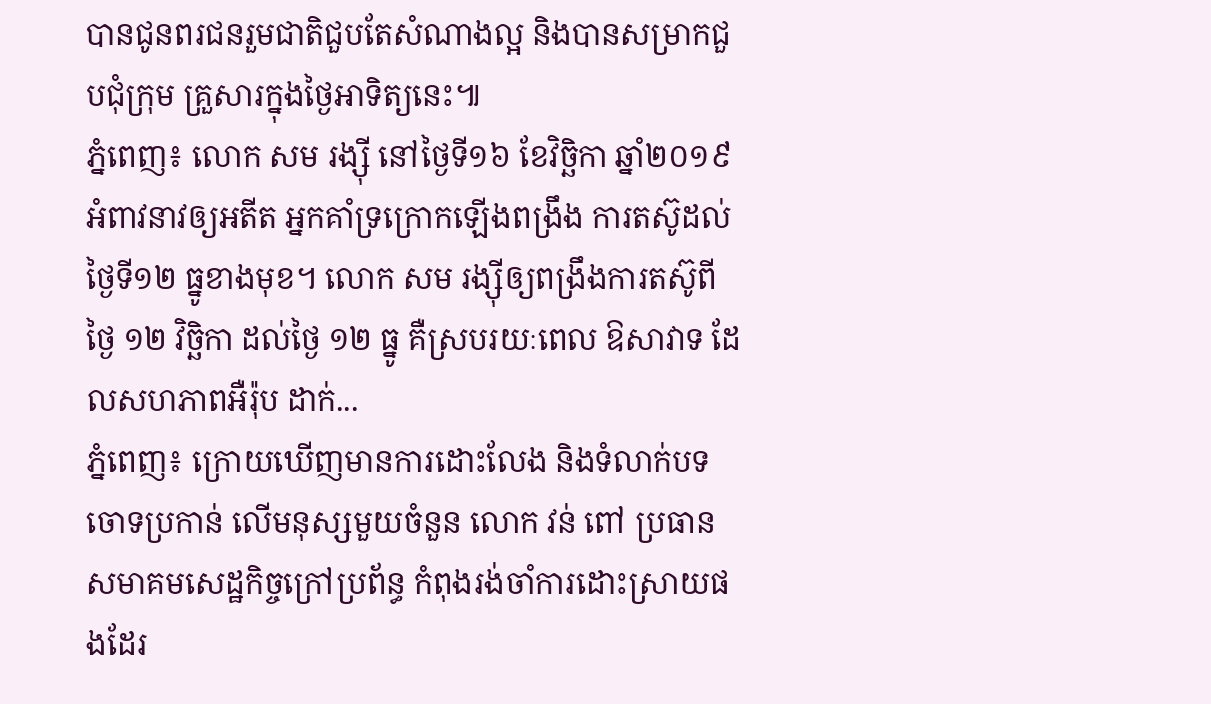បានជូនពរជនរួមជាតិជួបតែសំណាងល្អ និងបានសម្រាកជួបជុំក្រុម គ្រួសារក្នុងថ្ងៃអាទិត្យនេះ៕
ភ្នំពេញ៖ លោក សម រង្ស៊ី នៅថ្ងៃទី១៦ ខែវិច្ឆិកា ឆ្នាំ២០១៩អំពាវនាវឲ្យអតីត អ្នកគាំទ្រក្រោកឡើងពង្រឹង ការតស៊ូដល់ថ្ងៃទី១២ ធ្នូខាងមុខ។ លោក សម រង្ស៊ីឲ្យពង្រឹងការតស៊ូពីថ្ងៃ ១២ វិច្ឆិកា ដល់ថ្ងៃ ១២ ធ្នូ គឺស្របរយៈពេល ឱសាវាទ ដែលសហភាពអឺរ៉ុប ដាក់...
ភ្នំពេញ៖ ក្រោយឃើញមានការដោះលែង និងទំលាក់បទចោទប្រកាន់ លើមនុស្សមួយចំនួន លោក វន់ ពៅ ប្រធានសមាគមសេដ្ឋកិច្ចក្រៅប្រព័ន្ធ កំពុងរង់ចាំការដោះស្រាយផងដែរ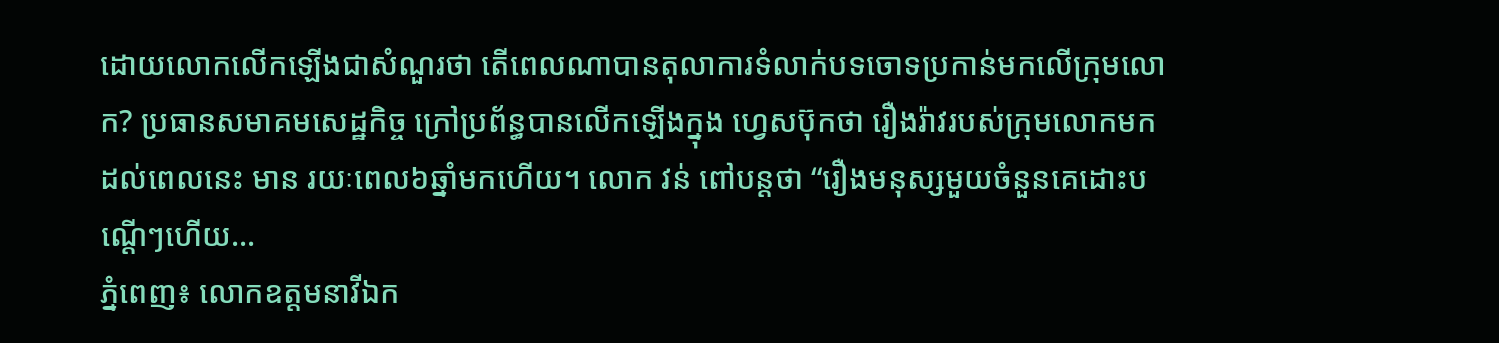ដោយលោកលើកឡើងជាសំណួរថា តើពេលណាបានតុលាការទំលាក់បទចោទប្រកាន់មកលើក្រុមលោក? ប្រធានសមាគមសេដ្ឋកិច្ច ក្រៅប្រព័ន្ធបានលើកឡើងក្នុង ហ្វេសប៊ុកថា រឿងរ៉ាវរបស់ក្រុមលោកមក ដល់ពេលនេះ មាន រយៈពេល៦ឆ្នាំមកហើយ។ លោក វន់ ពៅបន្តថា “រឿងមនុស្សមួយចំនួនគេដោះបណ្តើៗហើយ...
ភ្នំពេញ៖ លោកឧត្តមនាវីឯក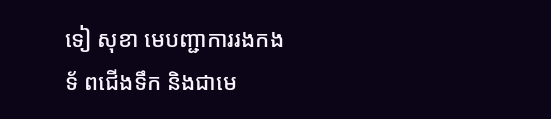ទៀ សុខា មេបញ្ជាការរងកងទ័ ពជើងទឹក និងជាមេ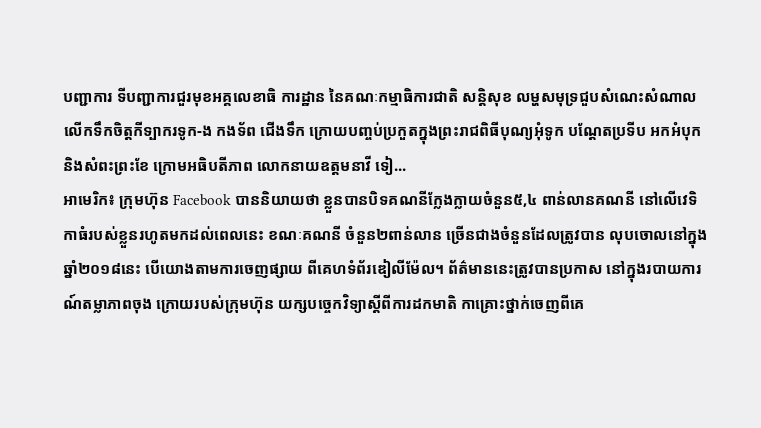បញ្ជាការ ទីបញ្ជាការជួរមុខអគ្គលេខាធិ ការដ្ឋាន នៃគណៈកម្មាធិការជាតិ សន្តិសុខ លម្ហសមុទ្រជួបសំណេះសំណាល លើកទឹកចិត្តកីទ្បាករទូក-ង កងទ័ព ជើងទឹក ក្រោយបញ្ចប់ប្រកួតក្នុងព្រះរាជពិធីបុណ្យអុំទូក បណ្តែតប្រទីប អកអំបុក និងសំពះព្រះខែ ក្រោមអធិបតីភាព លោកនាយឧត្តមនាវី ទៀ...
អាមេរិក៖ ក្រុមហ៊ុន Facebook បាននិយាយថា ខ្លួនបានបិទគណនីក្លែងក្លាយចំនួន៥,៤ ពាន់លានគណនី នៅលើវេទិកាធំរបស់ខ្លួនរហូតមកដល់ពេលនេះ ខណៈគណនី ចំនួន២ពាន់លាន ច្រើនជាងចំនួនដែលត្រូវបាន លុបចោលនៅក្នុងឆ្នាំ២០១៨នេះ បើយោងតាមការចេញផ្សាយ ពីគេហទំព័រឌៀលីម៉ែល។ ព័ត៌មាននេះត្រូវបានប្រកាស នៅក្នុងរបាយការណ៍តម្លាភាពចុង ក្រោយរបស់ក្រុមហ៊ុន យក្សបច្ចេកវិទ្យាស្តីពីការដកមាតិ កាគ្រោះថ្នាក់ចេញពីគេ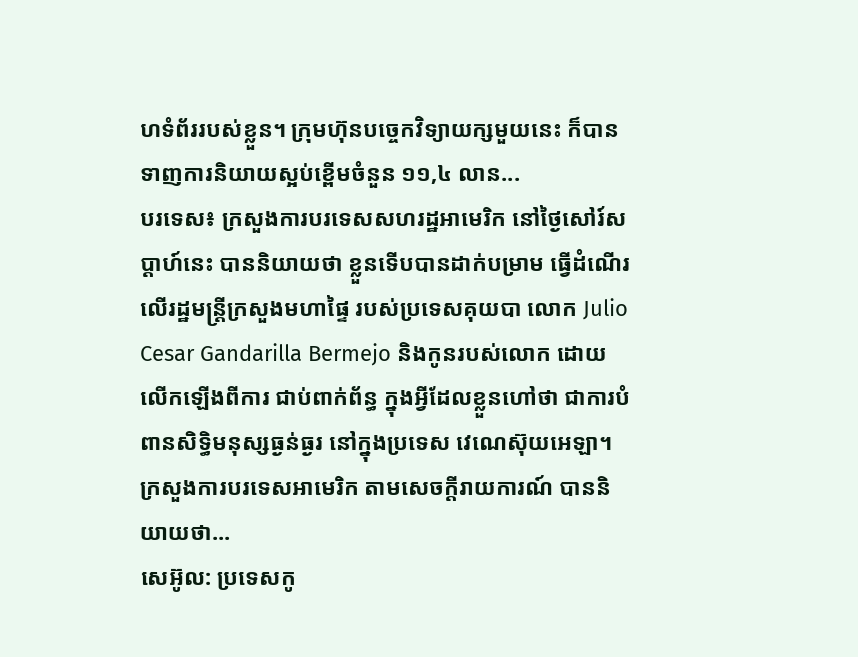ហទំព័ររបស់ខ្លួន។ ក្រុមហ៊ុនបច្ចេកវិទ្យាយក្សមួយនេះ ក៏បានទាញការនិយាយស្អប់ខ្ពើមចំនួន ១១,៤ លាន...
បរទេស៖ ក្រសួងការបរទេសសហរដ្ឋអាមេរិក នៅថ្ងៃសៅរ៍សប្ដាហ៍នេះ បាននិយាយថា ខ្លួនទើបបានដាក់បម្រាម ធ្វើដំណើរលើរដ្ឋមន្ត្រីក្រសួងមហាផ្ទៃ របស់ប្រទេសគុយបា លោក Julio Cesar Gandarilla Bermejo និងកូនរបស់លោក ដោយលើកឡើងពីការ ជាប់ពាក់ព័ន្ធ ក្នុងអ្វីដែលខ្លួនហៅថា ជាការបំពានសិទ្ធិមនុស្សធ្ងន់ធ្ងរ នៅក្នុងប្រទេស វេណេស៊ុយអេឡា។ ក្រសួងការបរទេសអាមេរិក តាមសេចក្តីរាយការណ៍ បាននិយាយថា...
សេអ៊ូល: ប្រទេសកូ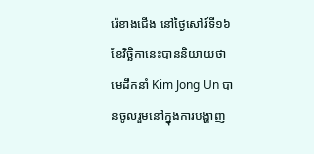រ៉េខាងជើង នៅថ្ងៃសៅរ៍ទី១៦ខែវិច្ឆិកានេះបាននិយាយថា មេដឹកនាំ Kim Jong Un បានចូលរួមនៅក្នុងការបង្ហាញ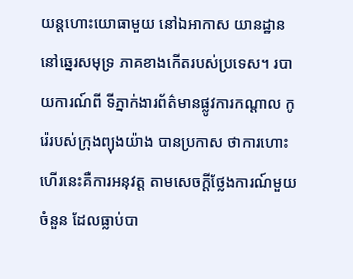យន្តហោះយោធាមួយ នៅឯអាកាស យានដ្ឋាននៅឆ្នេរសមុទ្រ ភាគខាងកើតរបស់ប្រទេស។ របាយការណ៍ពី ទីភ្នាក់ងារព័ត៌មានផ្លូវការកណ្តាល កូរ៉េរបស់ក្រុងព្យុងយ៉ាង បានប្រកាស ថាការហោះហើរនេះគឺការអនុវត្ត តាមសេចក្តីថ្លែងការណ៍មួយចំនួន ដែលធ្លាប់បា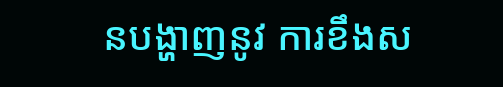នបង្ហាញនូវ ការខឹងស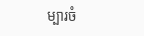ម្បារចំ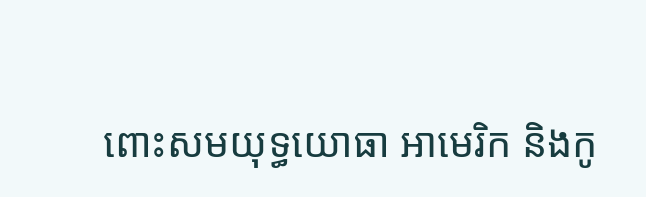ពោះសមយុទ្ធយោធា អាមេរិក និងកូ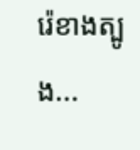រ៉េខាងត្បូង...